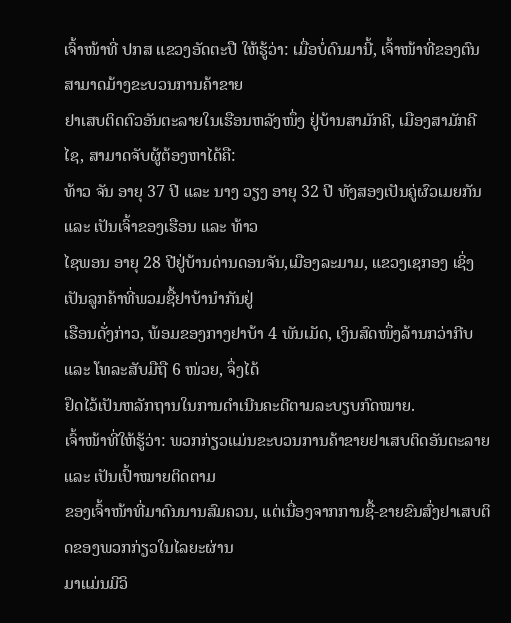ເຈົ້າໜ້າທີ່ ປກສ ແຂວງອັດຕະປື ໃຫ້ຮູ້ວ່າ: ເມື່ອບໍ່ດົນມານີ້, ເຈົ້າໜ້າທີ່ຂອງຕົນ ສາມາດມ້າງຂະບວນການຄ້າຂາຍ
ຢາເສບຕິດຕົວອັນຕະລາຍໃນເຮືອນຫລັງໜຶ່ງ ຢູ່ບ້ານສາມັກຄີ, ເມືອງສາມັກຄີໄຊ, ສາມາດຈັບຜູ້ຕ້ອງຫາໄດ້ຄື:
ທ້າວ ຈັນ ອາຍຸ 37 ປີ ແລະ ນາງ ວຽງ ອາຍຸ 32 ປີ ທັງສອງເປັນຄູ່ຜົວເມຍກັນ ແລະ ເປັນເຈົ້າຂອງເຮືອນ ແລະ ທ້າວ
ໄຊພອນ ອາຍຸ 28 ປີຢູ່ບ້ານດ່ານດອນຈັນ,ເມືອງລະມາມ, ແຂວງເຊກອງ ເຊິ່ງເປັນລູກຄ້າທີ່ພວມຊື້ຢາບ້ານຳກັນຢູ່
ເຮືອນດັ່ງກ່າວ, ພ້ອມຂອງກາງຢາບ້າ 4 ພັນເມັດ, ເງິນສົດໜຶ່ງລ້ານກວ່າກີບ ແລະ ໂທລະສັບມືຖື 6 ໜ່ວຍ, ຈຶ່ງໄດ້
ຢຶດໄວ້ເປັນຫລັກຖານໃນການດຳເນີນຄະດີຕາມລະບຽບກົດໝາຍ.
ເຈົ້າໜ້າທີ່ໃຫ້ຮູ້ວ່າ: ພວກກ່ຽວແມ່ນຂະບວນການຄ້າຂາຍຢາເສບຕິດອັນຕະລາຍ ແລະ ເປັນເປົ້າໝາຍຕິດຕາມ
ຂອງເຈົ້າໜ້າທີ່ມາດົນນານສົມຄວນ, ແຕ່ເນື່ອງຈາກການຊື້-ຂາຍຂົນສົ່ງຢາເສບຕິດຂອງພວກກ່ຽວໃນໄລຍະຜ່ານ
ມາແມ່ນມີວິ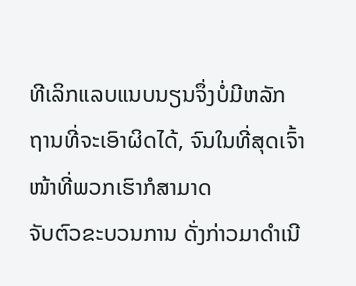ທີເລິກແລບແນບນຽນຈຶ່ງບໍ່ມີຫລັກຖານທີ່ຈະເອົາຜິດໄດ້, ຈົນໃນທີ່ສຸດເຈົ້າໜ້າທີ່ພວກເຮົາກໍສາມາດ
ຈັບຕົວຂະບວນການ ດັ່ງກ່າວມາດຳເນີ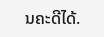ນຄະດີໄດ້.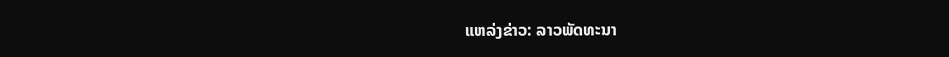ແຫລ່ງຂ່າວ: ລາວພັດທະນາ